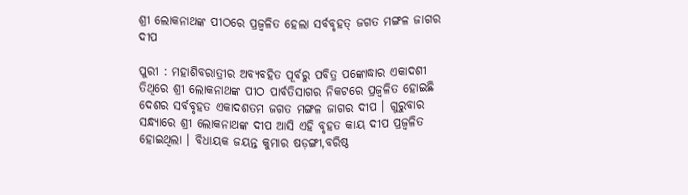ଶ୍ରୀ ଲୋକନାଥଙ୍କ ପୀଠରେ ପ୍ରଜ୍ୱଳିତ ହେଲା ସର୍ବବୃହତ୍‌ ଜଗତ ମଙ୍ଗଳ ଜାଗର ଦୀପ

ପୁରୀ : ମହାଶିବରାତ୍ରୀର ଅବ୍ୟବହିତ ପୂର୍ବରୁ ପବିତ୍ର ପଙ୍କୋଦ୍ଧାର ଏକାଦଶୀ ତିଥିରେ ଶ୍ରୀ ଲୋକନାଥଙ୍କ ପୀଠ ପାର୍ବତିସାଗର ନିକଟରେ ପ୍ରଜ୍ୱଳିତ ହୋଇଛି ଦେଶର ସର୍ବବୃହତ ଏକାଦଶତମ ଜଗତ ମଙ୍ଗଳ ଜାଗର ଦୀପ । ଗୁରୁବାର ସନ୍ଧ୍ୟାରେ ଶ୍ରୀ ଲୋକନାଥଙ୍କ ଦୀପ ଆସି ଏହି ବୃହତ କାୟ ଦୀପ ପ୍ରଜ୍ୱଳିତ ହୋଇଥିଲା । ବିଧାୟକ ଜୟନ୍ତ କୁମାର ଷଡ଼ଙ୍ଗୀ,ବରିଷ୍ଠ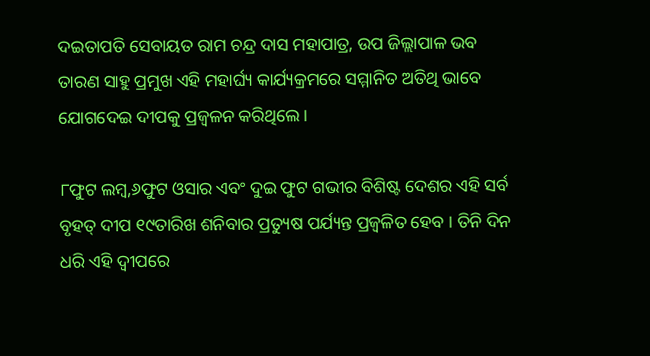ଦଇତାପତି ସେବାୟତ ରାମ ଚନ୍ଦ୍ର ଦାସ ମହାପାତ୍ର, ଉପ ଜିଲ୍ଲାପାଳ ଭବ ତାରଣ ସାହୁ ପ୍ରମୁଖ ଏହି ମହାର୍ଘ୍ୟ କାର୍ଯ୍ୟକ୍ରମରେ ସମ୍ମାନିତ ଅତିଥି ଭାବେ ଯୋଗଦେଇ ଦୀପକୁ ପ୍ରଜ୍ୱଳନ କରିଥିଲେ ।

୮ଫୁଟ ଲମ୍ବ,୬ଫୁଟ ଓସାର ଏବଂ ଦୁଇ ଫୁଟ ଗଭୀର ବିଶିଷ୍ଟ ଦେଶର ଏହି ସର୍ବ ବୃହତ୍‌ ଦୀପ ୧୯ତାରିଖ ଶନିବାର ପ୍ରତ୍ୟୁଷ ପର୍ଯ୍ୟନ୍ତ ପ୍ରଜ୍ୱଳିତ ହେବ । ତିନି ଦିନ ଧରି ଏହି ଦ୍ୱୀପରେ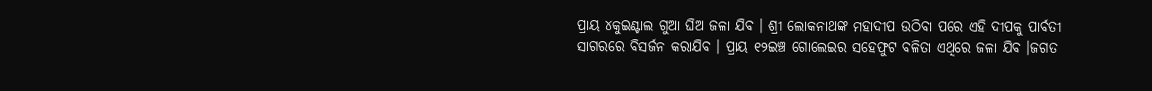ପ୍ରାୟ ୪କୁଇଣ୍ଟାଲ ଗୁଆ ଘିଅ ଜଳା ଯିବ । ଶ୍ରୀ ଲୋକନାଥଙ୍କ ମହାଦୀପ ଉଠିବା ପରେ ଏହି ଦୀପକୁ ପାର୍ବତୀ ସାଗରରେ ବିସର୍ଜନ କରାଯିବ । ପ୍ରାୟ ୧୨ଇଞ୍ଚ ଗୋଲେଇର ସହେଫୁଟ ବଳିତା ଏଥିରେ ଜଳା ଯିବ ।ଜଗତ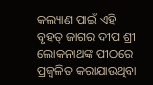କଲ୍ୟାଣ ପାଇଁ ଏହି ବୃହତ୍‌ ଜାଗର ଦୀପ ଶ୍ରୀ ଲୋକନାଥଙ୍କ ପୀଠରେ ପ୍ରଜ୍ୱଳିତ କରାଯାଉଥିବା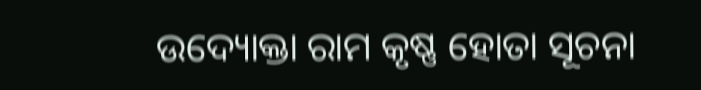ଉଦ୍ୟୋକ୍ତା ରାମ କୃଷ୍ଣ ହୋତା ସୂଚନା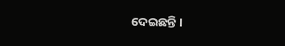ଦେଇଛନ୍ତି ।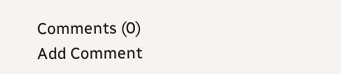Comments (0)
Add Comment